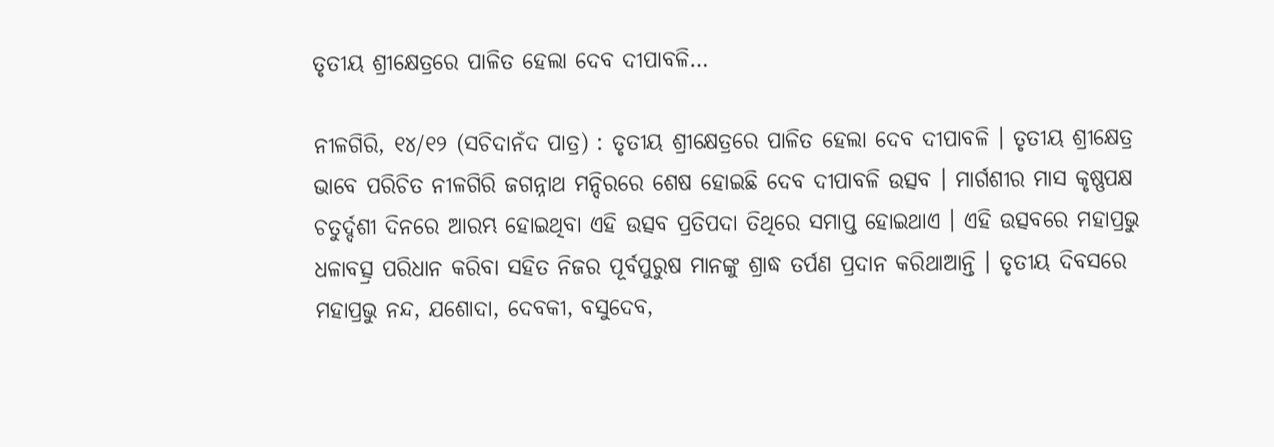ତୃତୀୟ ଶ୍ରୀକ୍ଷେତ୍ରରେ ପାଳିତ ହେଲା ଦେବ ଦୀପାବଳି…

ନୀଳଗିରି, ୧୪/୧୨ (ସଚିଦାନଁଦ ପାତ୍ର) : ତୃତୀୟ ଶ୍ରୀକ୍ଷେତ୍ରରେ ପାଳିତ ହେଲା ଦେବ ଦୀପାବଳି । ତୃତୀୟ ଶ୍ରୀକ୍ଷେତ୍ର ଭାବେ ପରିଚିତ ନୀଳଗିରି ଜଗନ୍ନାଥ ମନ୍ଦିରରେ ଶେଷ ହୋଇଛି ଦେବ ଦୀପାବଳି ଉତ୍ସବ । ମାର୍ଗଶୀର ମାସ କୃଷ୍ଣପକ୍ଷ ଚତୁର୍ଦ୍ଦଶୀ ଦିନରେ ଆରମ୍ଭ ହୋଇଥିବା ଏହି ଉତ୍ସବ ପ୍ରତିପଦା ତିଥିରେ ସମାପ୍ତ ହୋଇଥାଏ । ଏହି ଉତ୍ସବରେ ମହାପ୍ରଭୁ ଧଳାବତ୍ସ୍ର ପରିଧାନ କରିବା ସହିତ ନିଜର ପୂର୍ବପୁରୁଷ ମାନଙ୍କୁ ଶ୍ରାଦ୍ଧ ତର୍ପଣ ପ୍ରଦାନ କରିଥାଆନ୍ତି । ତୃତୀୟ ଦିବସରେ ମହାପ୍ରଭୁ ନନ୍ଦ, ଯଶୋଦା, ଦେବକୀ, ବସୁଦେବ,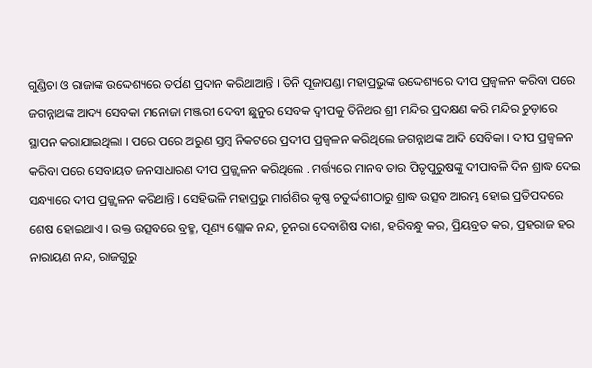ଗୁଣ୍ଡିଚା ଓ ରାଜାଙ୍କ ଉଦ୍ଦେଶ୍ୟରେ ତର୍ପଣ ପ୍ରଦାନ କରିଥାଆନ୍ତି । ତିନି ପୂଜାପଣ୍ଡା ମହାପ୍ରଭୁଙ୍କ ଉଦ୍ଦେଶ୍ୟରେ ଦୀପ ପ୍ରଜ୍ୱଳନ କରିବା ପରେ ଜଗନ୍ନାଥଙ୍କ ଆଦ୍ୟ ସେବକା ମନୋଜା ମଞ୍ଜରୀ ଦେବୀ ଛୁନୁର ସେବକ ଦ୍ୱୀପକୁ ତିନିଥର ଶ୍ରୀ ମନ୍ଦିର ପ୍ରଦକ୍ଷଣ କରି ମନ୍ଦିର ଚୁଡ଼ାରେ ସ୍ଥାପନ କରାଯାଇଥିଲା । ପରେ ପରେ ଅରୁଣ ସ୍ତମ୍ବ ନିକଟରେ ପ୍ରଦୀପ ପ୍ରଜ୍ୱଳନ କରିଥିଲେ ଜଗନ୍ନାଥଙ୍କ ଆଦି ସେବିକା । ଦୀପ ପ୍ରଜ୍ୱଳନ କରିବା ପରେ ସେବାୟତ ଜନସାଧାରଣ ଦୀପ ପ୍ରଜ୍ଜ୍ୱଳନ କରିଥିଲେ . ମର୍ତ୍ତ୍ୟରେ ମାନବ ତାର ପିତୃପୁରୁଷଙ୍କୁ ଦୀପାବଳି ଦିନ ଶ୍ରାଦ୍ଧ ଦେଇ ସନ୍ଧ୍ୟାରେ ଦୀପ ପ୍ରଜ୍ଜ୍ୱଳନ କରିଥାନ୍ତି । ସେହିଭଳି ମହାପ୍ରଭୁ ମାର୍ଗଶିର କୃଷ୍ଣ ଚତୁର୍ଦ୍ଦଶୀଠାରୁ ଶ୍ରାଦ୍ଧ ଉତ୍ସବ ଆରମ୍ଭ ହୋଇ ପ୍ରତିପଦରେ ଶେଷ ହୋଇଥାଏ । ଉକ୍ତ ଉତ୍ସବରେ ବ୍ରହ୍ମ, ପୂଣ୍ୟ ଶ୍ଲୋକ ନନ୍ଦ, ଚୂନରା ଦେବାଶିଷ ଦାଶ, ହରିବନ୍ଧୁ କର, ପ୍ରିୟବ୍ରତ କର, ପ୍ରହରାଜ ହର ନାରାୟଣ ନନ୍ଦ, ରାଜଗୁରୁ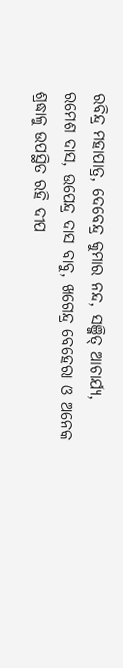ରବିନ୍ଦ୍ର ମହାପାତ୍ର, ଦେବେନ୍ଦ୍ର କୁମାର ନନ୍ଦ, ସଞ୍ଜିତ୍ ଆଚାର୍ଯ୍ୟ, ରମେଶ ଦାସ, ଉପେନ୍ଦ୍ର ଦାସ ବାବୁ, ଖଗେନ୍ଦ୍ର ବେହେରା ଓ ଅନେକ ଶ୍ରଦ୍ଧାଳୁ ଉପସ୍ଥିତ ରହି ଦୀପ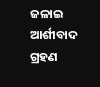ଜଳାଇ ଆର୍ଶୀବାଦ ଗ୍ରହଣ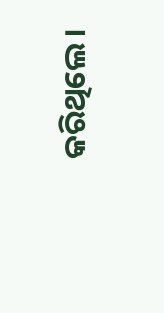କରିଥିଲେ ।